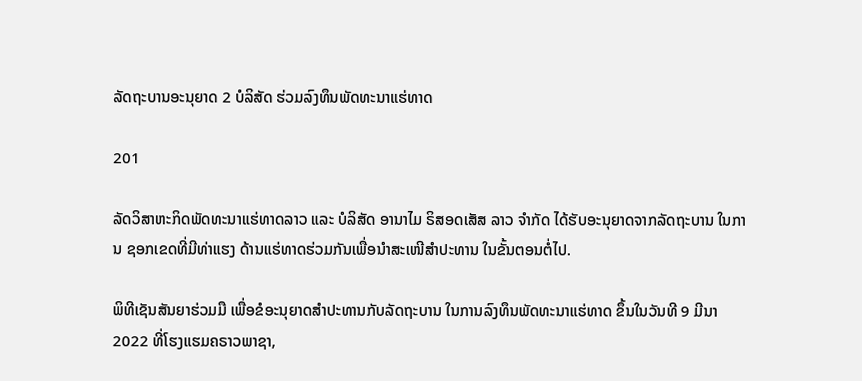ລັດຖະບານອະນຸຍາດ 2 ບໍລິສັດ ຮ່ວມລົງທຶນພັດທະນາແຮ່ທາດ

201

ລັດວິສາຫະກິດພັດທະນາແຮ່ທາດລາວ ແລະ ບໍລິສັດ ອານາໄມ ຣິສອດເສັສ ລາວ ຈຳກັດ ໄດ້ຮັບອະນຸຍາດຈາກລັດຖະບານ ໃນການ ຊອກເຂດທີ່ມີທ່າແຮງ ດ້ານແຮ່ທາດຮ່ວມກັນເພື່ອນໍາສະເໜີສໍາປະທານ ໃນຂັ້ນຕອນຕໍ່ໄປ.

ພິທີເຊັນສັນຍາຮ່ວມມື ເພື່ອຂໍອະນຸຍາດສຳປະທານກັບລັດຖະບານ ໃນການລົງທຶນພັດທະນາແຮ່ທາດ ຂຶ້ນໃນວັນທີ 9 ມີນາ 2022 ທີ່ໂຮງແຮມຄຣາວພາຊາ,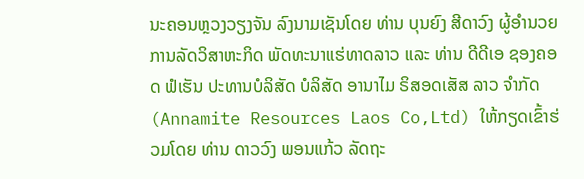ນະຄອນຫຼວງວຽງຈັນ ລົງນາມເຊັນໂດຍ ທ່ານ ບຸນຍົງ ສີດາວົງ ຜູ້ອຳນວຍການລັດວິສາຫະກິດ ພັດທະນາແຮ່ທາດລາວ ແລະ ທ່ານ ດີດີເອ ຊອງຄອດ ຟໍເຮັນ ປະທານບໍລິສັດ ບໍລິສັດ ອານາໄມ ຣິສອດເສັສ ລາວ ຈຳກັດ (Annamite Resources Laos Co,Ltd) ໃຫ້ກຽດເຂົ້າຮ່ວມໂດຍ ທ່ານ ດາວວົງ ພອນແກ້ວ ລັດຖະ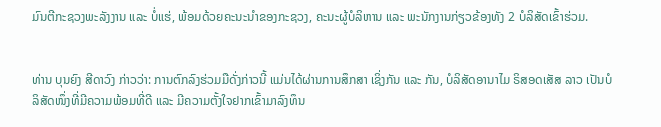ມົນຕີກະຊວງພະລັງງານ ແລະ ບໍ່ແຮ່, ພ້ອມດ້ວຍຄະນະນໍາຂອງກະຊວງ, ຄະນະຜູ້ບໍລິຫານ ແລະ ພະນັກງານກ່ຽວຂ້ອງທັງ 2 ບໍລິສັດເຂົ້າຮ່ວມ.


ທ່ານ ບຸນຍົງ ສີດາວົງ ກ່າວວ່າ: ການຕົກລົງຮ່ວມມືດັ່ງກ່າວນີ້ ແມ່ນໄດ້ຜ່ານການສຶກສາ ເຊິ່ງກັນ ແລະ ກັນ, ບໍລິສັດອານາໄມ ຣິສອດເສັສ ລາວ ເປັນບໍລິສັດໜຶ່ງທີ່ມີຄວາມພ້ອມທີ່ດີ ແລະ ມີຄວາມຕັ້ງໃຈຢາກເຂົ້າມາລົງທຶນ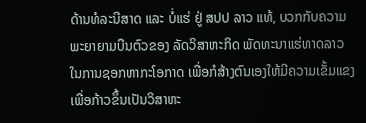ດ້ານທໍລະນີສາດ ແລະ ບໍ່ແຮ່ ຢູ່ ສປປ ລາວ ແທ້, ບວກກັບຄວາມພະຍາຍາມບືນຕົວຂອງ ລັດວິສາຫະກິດ ພັດທະນາແຮ່ທາດລາວ ໃນການຊອກຫາກະໂອກາດ ເພື່ອກໍສ້າງຕົນເອງໃຫ້ມີຄວາມເຂັ້ມແຂງ ເພື່ອກ້າວຂຶ້ນເປັນວິສາຫະ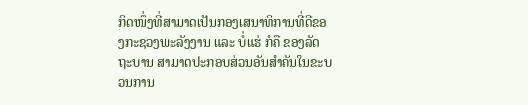ກິດໜຶ່ງທີ່ສາມາດເປັນກອງເສນາທິການທີ່ດີຂອງກະຊວງພະລັງງານ ແລະ ບໍ່ແຮ່ ກໍຄື ຂອງລັດຖະບານ ສາມາດປະກອບສ່ວນອັນສຳຄັນໃນຂະບວນການ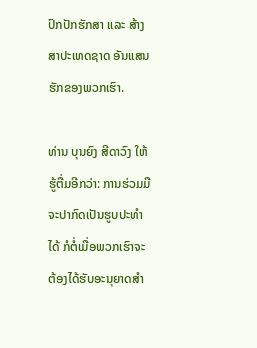ປົກປັກຮັກສາ ແລະ ສ້າງສາປະເທດຊາດ ອັນແສນຮັກຂອງພວກເຮົາ.

ທ່ານ ບຸນຍົງ ສີດາວົງ ໃຫ້ຮູ້ຕື່ມອີກວ່າ: ການຮ່ວມມືຈະປາກົດເປັນຮູບປະທໍາໄດ້ ກໍຕໍ່ເມື່ອພວກເຮົາຈະຕ້ອງໄດ້ຮັບອະນຸຍາດສໍາ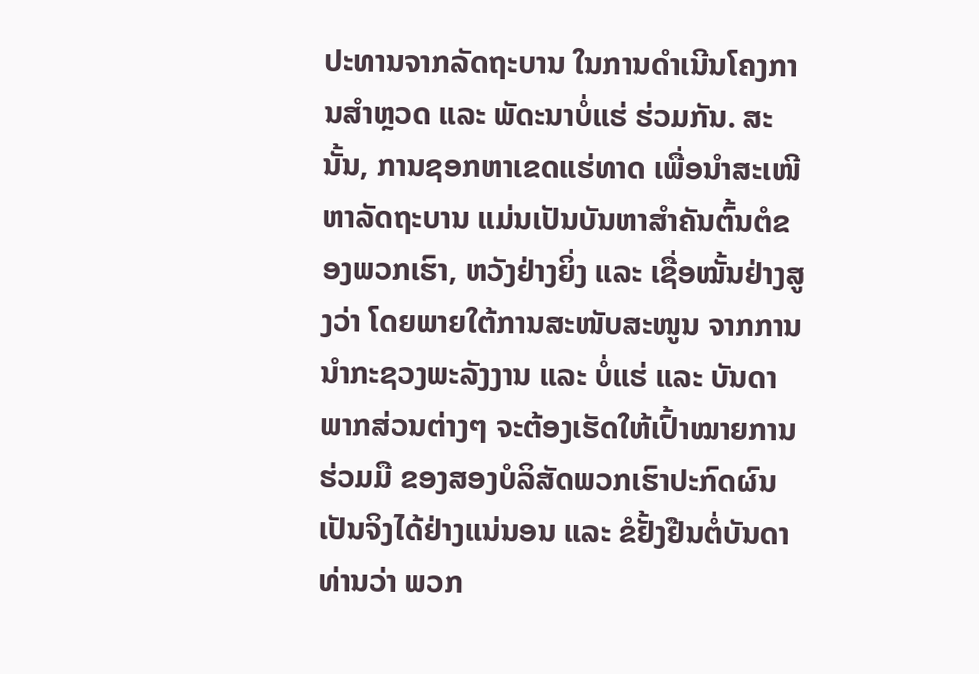ປະທານຈາກລັດຖະບານ ໃນການດຳເນີນໂຄງການສໍາຫຼວດ ແລະ ພັດະນາບໍ່ແຮ່ ຮ່ວມກັນ. ສະນັ້ນ, ການຊອກຫາເຂດແຮ່ທາດ ເພື່ອນໍາສະເໜີຫາລັດຖະບານ ແມ່ນເປັນບັນຫາສໍາຄັນຕົ້ນຕໍຂອງພວກເຮົາ, ຫວັງຢ່າງຍິ່ງ ແລະ ເຊື່ອໝັ້ນຢ່າງສູງວ່າ ໂດຍພາຍໃຕ້ການສະໜັບສະໜູນ ຈາກການນໍາກະຊວງພະລັງງານ ແລະ ບໍ່ແຮ່ ແລະ ບັນດາພາກສ່ວນຕ່າງໆ ຈະຕ້ອງເຮັດໃຫ້ເປົ້າໝາຍການຮ່ວມມື ຂອງສອງບໍລິສັດພວກເຮົາປະກົດຜົນເປັນຈິງໄດ້ຢ່າງແນ່ນອນ ແລະ ຂໍຢັ້ງຢືນຕໍ່ບັນດາທ່ານວ່າ ພວກ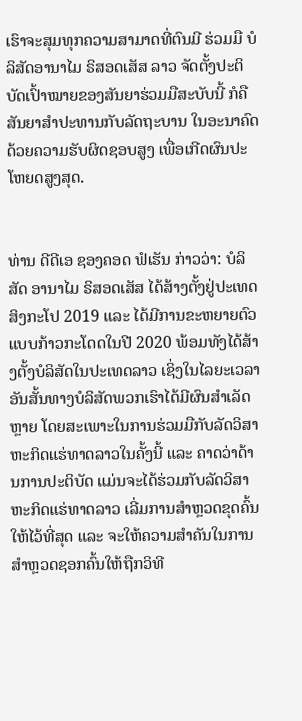ເຮົາຈະສຸມທຸກຄວາມສາມາດທີ່ຕົນມີ ຮ່ວມມື ບໍລິສັດອານາໄມ ຣິສອດເສັສ ລາວ ຈັດຕັ້ງປະຕິບັດເປົ້າໝາຍຂອງສັນຍາຮ່ວມມືສະບັບນີ້ ກໍຄືສັນຍາສຳປະທານກັບລັດຖະບານ ໃນອະນາຄົດດ້ວຍຄວາມຮັບຜິດຊອບສູງ ເພື່ອເກີດຜົນປະໂຫຍດສູງສຸດ.


ທ່ານ ດີດີເອ ຊອງຄອດ ຟໍເຮັນ ກ່າວວ່າ: ບໍລິສັດ ອານາໄມ ຣິສອດເສັສ ໄດ້ສ້າງຕັ້ງຢູ່ປະເທດສິງກະໂປ 2019 ແລະ ໄດ້ມີການຂະຫຍາຍຕົວແບບກ້າວກະໂດດໃນປີ 2020 ພ້ອມທັງໄດ້ສ້າງຕັ້ງບໍລິສັດໃນປະເທດລາວ ເຊິ່ງໃນໄລຍະເວລາອັນສັ້ນທາງບໍລິສັດພວກເຮົາໄດ້ມີຜົນສຳເລັດຫຼາຍ ໂດຍສະເພາະໃນການຮ່ວມມືກັບລັດວິສາຫະກິດແຮ່ທາດລາວໃນຄັ້ງນີ້ ແລະ ຄາດວ່າດ້ານການປະຕິບັດ ແມ່ນຈະໄດ້ຮ່ວມກັບລັດວິສາຫະກິດແຮ່ທາດລາວ ເລີ່ມການສຳຫຼວດຂຸດຄົ້ນໃຫ້ໄວ້ທີ່ສຸດ ແລະ ຈະໃຫ້ຄວາມສຳຄັນໃນການສຳຫຼວດຊອກຄົ້ນໃຫ້ຖືກວິທີ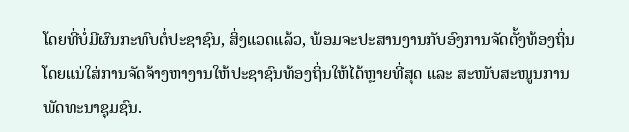ໂດຍທີ່ບໍ່ມີຜົນກະທົບຕໍ່ປະຊາຊົນ, ສິ່ງແວດແລ້ວ, ພ້ອມຈະປະສານງານກັບອົງການຈັດຕັ້ງທ້ອງຖິ່ນ ໂດຍແນ່ໃສ່ການຈັດຈ້າງຫາງານໃຫ້ປະຊາຊົນທ້ອງຖິ່ນໃຫ້ໄດ້ຫຼາຍທີ່ສຸດ ແລະ ສະໜັບສະໜູນການພັດທະນາຊຸມຊົນ.